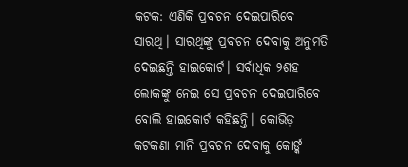କଟକ: ଏଣିକି ପ୍ରବଚନ ଦେଇପାରିବେ ସାରଥି। ସାରଥିଙ୍କୁ ପ୍ରବଚନ ଦେବାକୁ ଅନୁମତି ଦେଇଛନ୍ତି ହାଇକୋର୍ଟ। ସର୍ବାଧିକ ୨ଶହ ଲୋକଙ୍କୁ ନେଇ ସେ ପ୍ରବଚନ ଦେଇପାରିବେ ବୋଲି ହାଇକୋର୍ଟ କହିଛନ୍ତି। କୋଭିଡ଼ କଟକଣା ମାନି ପ୍ରବଚନ ଦେବାକୁ କୋର୍ଙ୍କ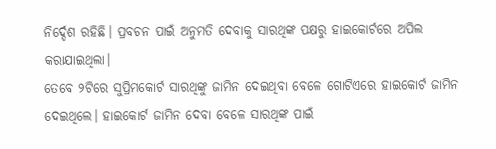ନିର୍ଦ୍ଦେଶ ରହିଛି। ପ୍ରବଚନ ପାଇଁ ଅନୁମତି ଦେବାକୁ ସାରଥିଙ୍କ ପକ୍ଷରୁ ହାଇକୋର୍ଟରେ ଅପିଲ କରାଯାଇଥିଲା।
ତେବେ ୨ଟିରେ ସୁପ୍ରିମକୋର୍ଟ ସାରଥିଙ୍କୁ ଜାମିନ ଦେଇଥିବା ବେଳେ ଗୋଟିଏରେ ହାଇକୋର୍ଟ ଜାମିନ ଦେଇଥିଲେ। ହାଇକୋର୍ଟ ଜାମିନ ଦେବା ବେଳେ ସାରଥିଙ୍କ ପାଇଁ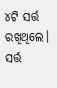୪ଟି ସର୍ତ୍ତ ରଖିଥିଲେ। ସର୍ତ୍ତ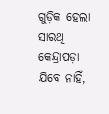ଗୁଡ଼ିକ ହେଲା ସାରଥି କେନ୍ଦ୍ରାପଡ଼ା ଯିବେ ନାହିଁ,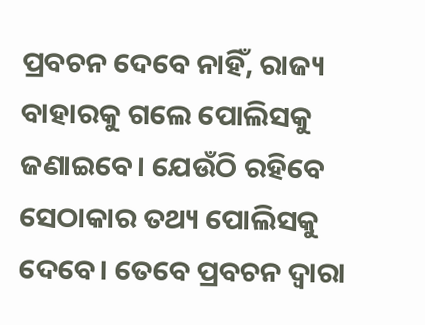ପ୍ରବଚନ ଦେବେ ନାହିଁ, ରାଜ୍ୟ ବାହାରକୁ ଗଲେ ପୋଲିସକୁ ଜଣାଇବେ। ଯେଉଁଠି ରହିବେ ସେଠାକାର ତଥ୍ୟ ପୋଲିସକୁ ଦେବେ। ତେବେ ପ୍ରବଚନ ଦ୍ୱାରା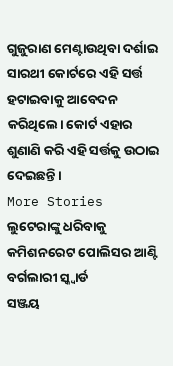ଗୁଜୁରାଣ ମେଣ୍ଟାଉଥିବା ଦର୍ଶାଇ ସାରଥୀ କୋର୍ଟରେ ଏହି ସର୍ତ୍ତ ହଟାଇବାକୁ ଆବେଦନ କରିଥିଲେ। କୋର୍ଟ ଏହାର ଶୁଣାଣି କରି ଏହି ସର୍ତ୍ତକୁ ଉଠାଇ ଦେଇଛନ୍ତି।
More Stories
ଲୁଟେରାଙ୍କୁ ଧରିବାକୁ କମିଶନରେଟ ପୋଲିସର ଆଣ୍ଟି ବର୍ଗଲାରୀ ସ୍କ୍ୱାର୍ଡ
ସଞ୍ଜୟ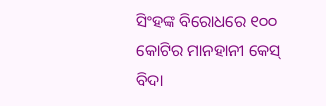ସିଂହଙ୍କ ବିରୋଧରେ ୧୦୦ କୋଟିର ମାନହାନୀ କେସ୍
ବିଦା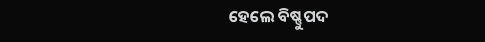ହେଲେ ବିଷ୍ଣୁପଦ